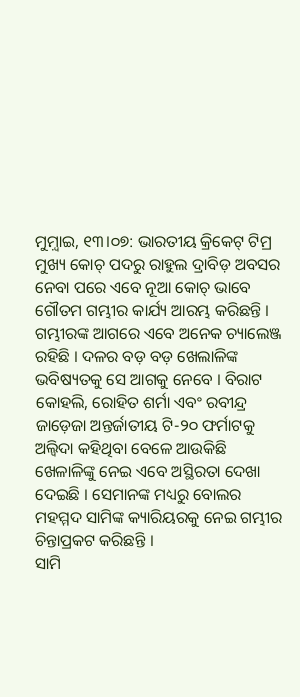ମୁମ଼୍ବାଇ, ୧୩।୦୭: ଭାରତୀୟ କ୍ରିକେଟ୍ ଟିମ୍ର ମୁଖ୍ୟ କୋଚ୍ ପଦରୁ ରାହୁଲ ଦ୍ରାବିଡ଼ ଅବସର ନେବା ପରେ ଏବେ ନୂଆ କୋଚ୍ ଭାବେ ଗୌତମ ଗମ୍ଭୀର କାର୍ଯ୍ୟ ଆରମ୍ଭ କରିଛନ୍ତି । ଗମ୍ଭୀରଙ୍କ ଆଗରେ ଏବେ ଅନେକ ଚ୍ୟାଲେଞ୍ଜ ରହିଛି । ଦଳର ବଡ଼ ବଡ଼ ଖେଲାଳିଙ୍କ ଭବିଷ୍ୟତକୁ ସେ ଆଗକୁ ନେବେ । ବିରାଟ କୋହଲି, ରୋହିତ ଶର୍ମା ଏବଂ ରବୀନ୍ଦ୍ର ଜାଡ଼େଜା ଅନ୍ତର୍ଜାତୀୟ ଟି-୨୦ ଫର୍ମାଟକୁ ଅଲ୍ବିଦା କହିଥିବା ବେଳେ ଆଉକିଛି ଖେଳାଳିଙ୍କୁ ନେଇ ଏବେ ଅସ୍ଥିରତା ଦେଖା ଦେଇଛି । ସେମାନଙ୍କ ମଧ୍ୟରୁ ବୋଲର ମହମ୍ମଦ ସାମିଙ୍କ କ୍ୟାରିୟରକୁ ନେଇ ଗମ୍ଭୀର ଚିନ୍ତାପ୍ରକଟ କରିଛନ୍ତି ।
ସାମି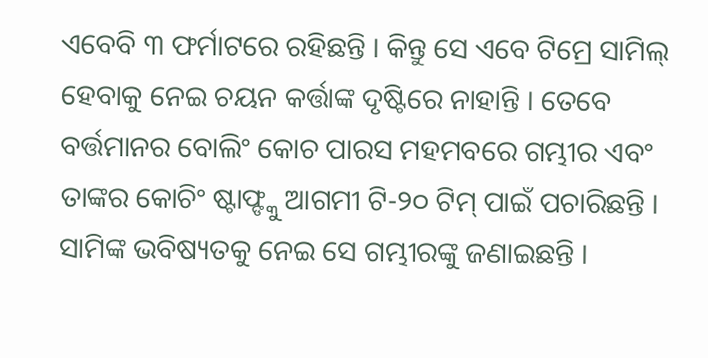ଏବେବି ୩ ଫର୍ମାଟରେ ରହିଛନ୍ତି । କିନ୍ତୁ ସେ ଏବେ ଟିମ୍ରେ ସାମିଲ୍ ହେବାକୁ ନେଇ ଚୟନ କର୍ତ୍ତାଙ୍କ ଦୃଷ୍ଟିରେ ନାହାନ୍ତି । ତେବେ ବର୍ତ୍ତମାନର ବୋଲିଂ କୋଚ ପାରସ ମହମବରେ ଗମ୍ଭୀର ଏବଂ ତାଙ୍କର କୋଚିଂ ଷ୍ଟାଫ୍ଙ୍କୁ ଆଗମୀ ଟି-୨୦ ଟିମ୍ ପାଇଁ ପଚାରିଛନ୍ତି । ସାମିଙ୍କ ଭବିଷ୍ୟତକୁ ନେଇ ସେ ଗମ୍ଭୀରଙ୍କୁ ଜଣାଇଛନ୍ତି ।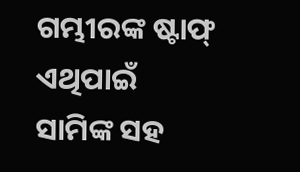ଗମ୍ଭୀରଙ୍କ ଷ୍ଟାଫ୍ ଏଥିପାଇଁ ସାମିଙ୍କ ସହ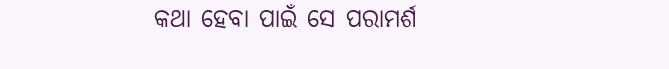କଥା ହେବା ପାଇଁ ସେ ପରାମର୍ଶ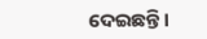ଦେଇଛନ୍ତି ।